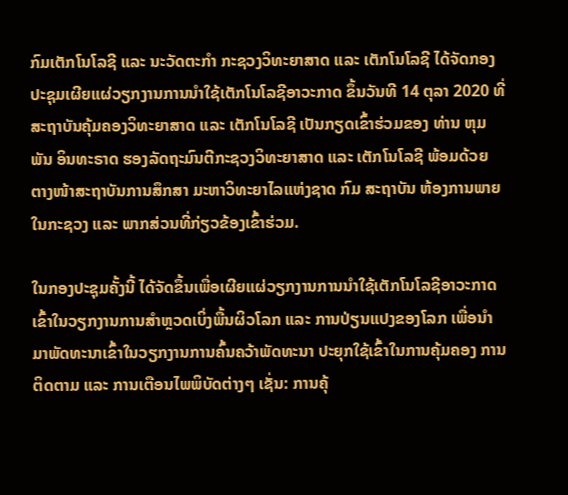ກົມເຕັກໂນໂລຊີ ແລະ ນະວັດຕະກຳ ກະຊວງວິທະຍາສາດ ແລະ ເຕັກໂນໂລຊີ ໄດ້ຈັດກອງປະຊຸມເຜີຍແຜ່ວຽກງານການນຳໃຊ້ເຕັກໂນໂລຊີອາວະກາດ ຂຶ້ນວັນທີ 14 ຕຸລາ 2020 ທີ່ສະຖາບັນຄຸ້ມຄອງວິທະຍາສາດ ແລະ ເຕັກໂນໂລຊີ ເປັນກຽດເຂົ້າຮ່ວມຂອງ ທ່ານ ຫຸມພັນ ອິນທະຣາດ ຮອງລັດຖະມົນຕີກະຊວງວິທະຍາສາດ ແລະ ເຕັກໂນໂລຊີ ພ້ອມດ້ວຍ ຕາງໜ້າສະຖາບັນການສຶກສາ ມະຫາວິທະຍາໄລແຫ່ງຊາດ ກົມ ສະຖາບັນ ຫ້ອງການພາຍໃນກະຊວງ ແລະ ພາກສ່ວນທີ່ກ່ຽວຂ້ອງເຂົ້າຮ່ວມ.

ໃນກອງປະຊຸມຄັ້ງນີ້ ໄດ້ຈັດຂຶ້ນເພື່ອເຜີຍແຜ່ວຽກງານການນຳໃຊ້ເຕັກໂນໂລຊີອາວະກາດ ເຂົ້າໃນວຽກງານການສຳຫຼວດເບິ່ງພື້ນຜິວໂລກ ແລະ ການປ່ຽນແປງຂອງໂລກ ເພື່ອນຳມາພັດທະນາເຂົ້າໃນວຽກງານການຄົ້ນຄວ້າພັດທະນາ ປະຍຸກໃຊ້ເຂົ້າໃນການຄຸ້ມຄອງ ການຕິດຕາມ ແລະ ການເຕືອນໄພພິບັດຕ່າງໆ ເຊັ່ນ: ການຄຸ້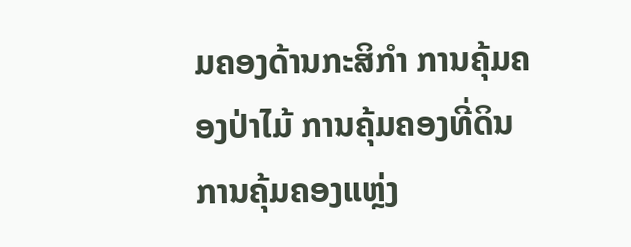ມຄອງດ້ານກະສິກຳ ການຄຸ້ມຄອງປ່າໄມ້ ການຄຸ້ມຄອງທີ່ດິນ ການຄຸ້ມຄອງແຫຼ່ງ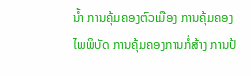ນ້ຳ ການຄຸ້ມຄອງຕົວເມືອງ ການຄຸ້ມຄອງໄພພິບັດ ການຄຸ້ມຄອງການກໍ່ສ້າງ ການປ້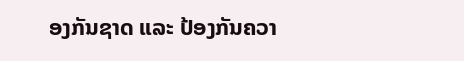ອງກັນຊາດ ແລະ ປ້ອງກັນຄວາ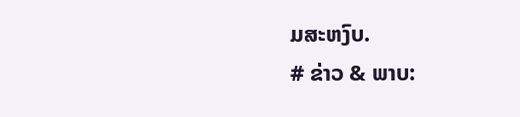ມສະຫງົບ.
# ຂ່າວ & ພາບ: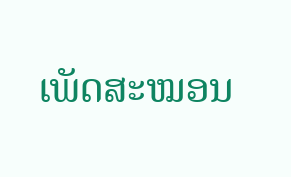ເພັດສະໝອນ